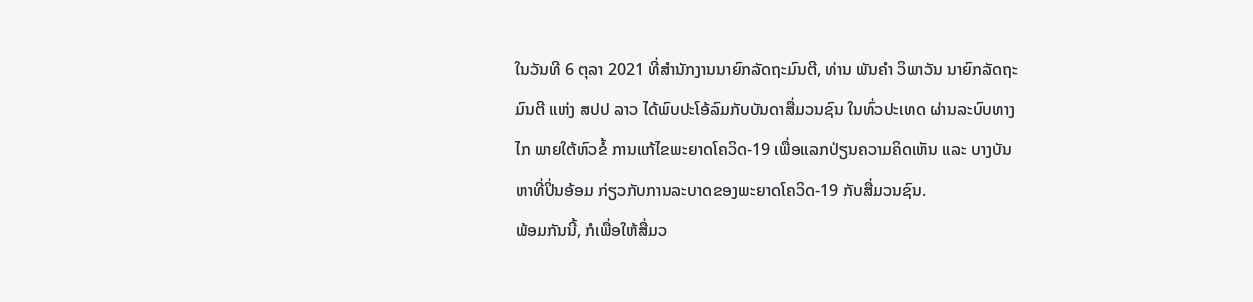ໃນວັນທີ 6 ຕຸລາ 2021 ທີ່ສໍານັກງານນາຍົກລັດຖະມົນຕີ, ທ່ານ ພັນຄຳ ວິພາວັນ ນາຍົກລັດຖະມົນຕີ ແຫ່ງ ສປປ ລາວ ໄດ້ພົບປະໂອ້ລົມກັບບັນດາສື່ມວນຊົນ ໃນທົ່ວປະເທດ ຜ່ານລະບົບທາງໄກ ພາຍໃຕ້ຫົວຂໍ້ ການແກ້ໄຂພະຍາດໂຄວິດ-19 ເພື່ອແລກປ່ຽນຄວາມຄິດເຫັນ ແລະ ບາງບັນຫາທີ່ປິ່ນອ້ອມ ກ່ຽວກັບການລະບາດຂອງພະຍາດໂຄວິດ-19 ກັບສື່ມວນຊົນ.
ພ້ອມກັນນີ້, ກໍເພື່ອໃຫ້ສື່ມວ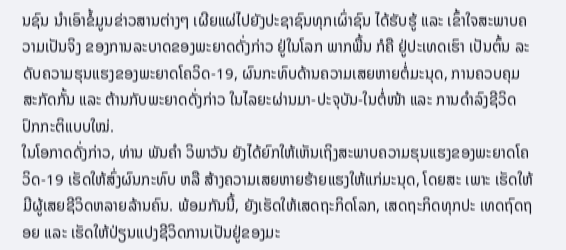ນຊົນ ນຳເອົາຂໍ້ມູນຂ່າວສານຕ່າງໆ ເຜີຍແຜ່ໄປຍັງປະຊາຊົນທຸກເຜົ່າຊົນ ໄດ້ຮັບຮູ້ ແລະ ເຂົ້າໃຈສະພາບຄວາມເປັນຈິງ ຂອງການລະບາດຂອງພະຍາດດັ່ງກ່າວ ຢູ່ໃນໂລກ ພາກພື້ນ ກໍຄື ຢູ່ປະເທດເຮົາ ເປັນຕົ້ນ ລະດັບຄວາມຮຸນແຮງຂອງພະຍາດໂຄວິດ-19, ຜົນກະທົບດ້ານຄວາມເສຍຫາຍຕໍ່ມະນຸດ, ການຄວບຄຸມ ສະກັດກັ້ນ ແລະ ຕ້ານກັບພະຍາດດັ່ງກ່າວ ໃນໄລຍະຜ່ານມາ-ປະຈຸບັນ-ໃນຕໍ່ໜ້າ ແລະ ການດໍາລົງຊີວິດປົກກະຕິແບບໃໝ່.
ໃນໂອກາດດັ່ງກ່າວ, ທ່ານ ພັນຄຳ ວິພາວັນ ຍັງໄດ້ຍົກໃຫ້ເຫັນເຖິງສະພາບຄວາມຮຸນແຮງຂອງພະຍາດໂຄວິດ-19 ເຮັດໃຫ້ສົ່ງຜົນກະທົບ ຫລື ສ້າງຄວາມເສຍຫາຍຮ້າຍແຮງໃຫ້ແກ່ມະນຸດ, ໂດຍສະ ເພາະ ເຮັດໃຫ້ມີຜູ້ເສຍຊີວິດຫລາຍລ້ານຄົນ. ພ້ອມກັນນີ້, ຍັງເຮັດໃຫ້ເສດຖະກິດໂລກ, ເສດຖະກິດທຸກປະ ເທດຖົດຖອຍ ແລະ ເຮັດໃຫ້ປ່ຽນແປງຊີວິດການເປັນຢູ່ຂອງມະ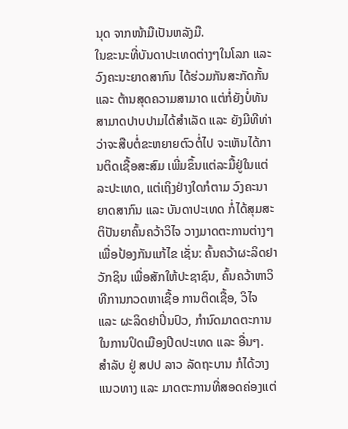ນຸດ ຈາກໜ້າມືເປັນຫລັງມື.
ໃນຂະນະທີ່ບັນດາປະເທດຕ່າງໆໃນໂລກ ແລະ ວົງຄະນະຍາດສາກົນ ໄດ້ຮ່ວມກັນສະກັດກັ້ນ ແລະ ຕ້ານສຸດຄວາມສາມາດ ແຕ່ກໍ່ຍັງບໍ່ທັນສາມາດປາບປາມໄດ້ສຳເລັດ ແລະ ຍັງມີທີທ່າວ່າຈະສືບຕໍ່ຂະຫຍາຍຕົວຕໍ່ໄປ ຈະເຫັນໄດ້ການຕິດເຊື້ອສະສົມ ເພີ່ມຂຶ້ນແຕ່ລະມື້ຢູ່ໃນແຕ່ລະປະເທດ, ແຕ່ເຖິງຢ່າງໃດກໍຕາມ ວົງຄະນາຍາດສາກົນ ແລະ ບັນດາປະເທດ ກໍ່ໄດ້ສຸມສະຕິປັນຍາຄົ້ນຄວ້າວິໄຈ ວາງມາດຕະການຕ່າງໆ ເພື່ອປ້ອງກັນແກ້ໄຂ ເຊັ່ນ: ຄົ້ນຄວ້າຜະລິດຢາວັກຊິນ ເພື່ອສັກໃຫ້ປະຊາຊົນ, ຄົ້ນຄວ້າຫາວິທີການກວດຫາເຊື້ອ ການຕິດເຊື້ອ, ວິໄຈ ແລະ ຜະລິດຢາປິ່ນປົວ, ກຳນົດມາດຕະການໃນການປິດເມືອງປີດປະເທດ ແລະ ອື່ນໆ.
ສຳລັບ ຢູ່ ສປປ ລາວ ລັດຖະບານ ກໍໄດ້ວາງແນວທາງ ແລະ ມາດຕະການທີ່ສອດຄ່ອງແຕ່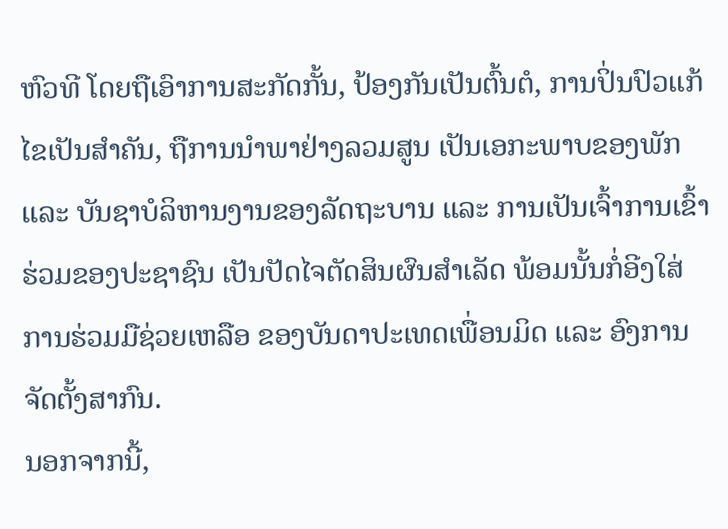ຫົວທີ ໂດຍຖືເອົາການສະກັດກັ້ນ, ປ້ອງກັນເປັນຕົ້ນຕໍ, ການປິ່ນປົວແກ້ໄຂເປັນສຳຄັນ, ຖືການນຳພາຢ່າງລວມສູນ ເປັນເອກະພາບຂອງພັກ ແລະ ບັນຊາບໍລິຫານງານຂອງລັດຖະບານ ແລະ ການເປັນເຈົ້າການເຂົ້າຮ່ວມຂອງປະຊາຊົນ ເປັນປັດໄຈຕັດສິນຜົນສຳເລັດ ພ້ອມນັ້ນກໍ່ອີງໃສ່ການຮ່ວມມືຊ່ວຍເຫລືອ ຂອງບັນດາປະເທດເພື່ອນມິດ ແລະ ອົງການຈັດຕັ້ງສາກົນ.
ນອກຈາກນີ້,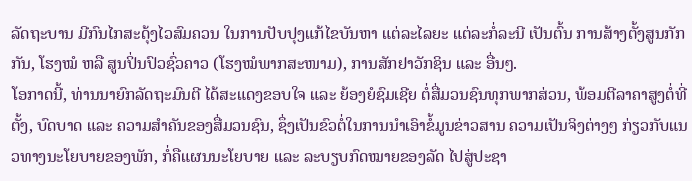ລັດຖະບານ ມີກົນໄກສະດຸ້ງໄວສົມຄວນ ໃນການປັບປຸງແກ້ໄຂບັນຫາ ແຕ່ລະໄລຍະ ແຕ່ລະກໍ່ລະນີ ເປັນຕົ້ນ ການສ້າງຕັ້ງສູນກັກກັນ, ໂຮງໝໍ ຫລື ສູນປິ່ນປົວຊົ່ວຄາວ (ໂຮງໝໍພາກສະໜາມ), ການສັກຢາວັກຊິນ ແລະ ອື່ນໆ.
ໂອກາດນີ້, ທ່ານນາຍົກລັດຖະມົນຕີ ໄດ້ສະແດງຂອບໃຈ ແລະ ຍ້ອງຍໍຊົມເຊີຍ ຕໍ່ສື່ມວນຊົນທຸກພາກສ່ວນ, ພ້ອມຕີລາຄາສູງຕໍ່ທີ່ຕັ້ງ, ບົດບາດ ແລະ ຄວາມສຳຄັນຂອງສື່ມວນຊົນ, ຊຶ່ງເປັນຂົວຕໍ່ໃນການນຳເອົາຂໍ້ມູນຂ່າວສານ ຄວາມເປັນຈິງຕ່າງໆ ກ່ຽວກັບແນວທາງນະໂຍບາຍຂອງພັກ, ກໍ່ຄືແຜນນະໂຍບາຍ ແລະ ລະບຽບກົດໝາຍຂອງລັດ ໄປສູ່ປະຊາ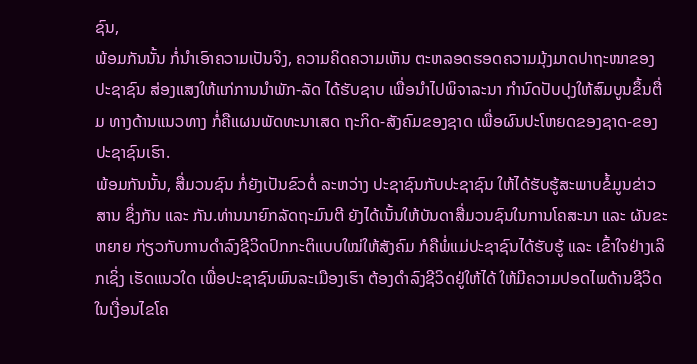ຊົນ,
ພ້ອມກັນນັ້ນ ກໍ່ນຳເອົາຄວາມເປັນຈິງ, ຄວາມຄິດຄວາມເຫັນ ຕະຫລອດຮອດຄວາມມຸ້ງມາດປາຖະໜາຂອງປະຊາຊົນ ສ່ອງແສງໃຫ້ແກ່ການນໍາພັກ-ລັດ ໄດ້ຮັບຊາບ ເພື່ອນຳໄປພິຈາລະນາ ກຳນົດປັບປຸງໃຫ້ສົມບູນຂຶ້ນຕື່ມ ທາງດ້ານແນວທາງ ກໍ່ຄືແຜນພັດທະນາເສດ ຖະກິດ-ສັງຄົມຂອງຊາດ ເພື່ອຜົນປະໂຫຍດຂອງຊາດ-ຂອງປະຊາຊົນເຮົາ.
ພ້ອມກັນນັ້ນ, ສື່ມວນຊົນ ກໍ່ຍັງເປັນຂົວຕໍ່ ລະຫວ່າງ ປະຊາຊົນກັບປະຊາຊົນ ໃຫ້ໄດ້ຮັບຮູ້ສະພາບຂໍ້ມູນຂ່າວສານ ຊຶ່ງກັນ ແລະ ກັນ.ທ່ານນາຍົກລັດຖະມົນຕີ ຍັງໄດ້ເນັ້ນໃຫ້ບັນດາສື່ມວນຊົນໃນການໂຄສະນາ ແລະ ຜັນຂະຫຍາຍ ກ່ຽວກັບການດຳລົງຊີວິດປົກກະຕິແບບໃໝ່ໃຫ້ສັງຄົມ ກໍຄືພໍ່ແມ່ປະຊາຊົນໄດ້ຮັບຮູ້ ແລະ ເຂົ້າໃຈຢ່າງເລິກເຊິ່ງ ເຮັດແນວໃດ ເພື່ອປະຊາຊົນພົນລະເມືອງເຮົາ ຕ້ອງດຳລົງຊີວິດຢູ່ໃຫ້ໄດ້ ໃຫ້ມີຄວາມປອດໄພດ້ານຊີວິດ ໃນເງື່ອນໄຂໂຄ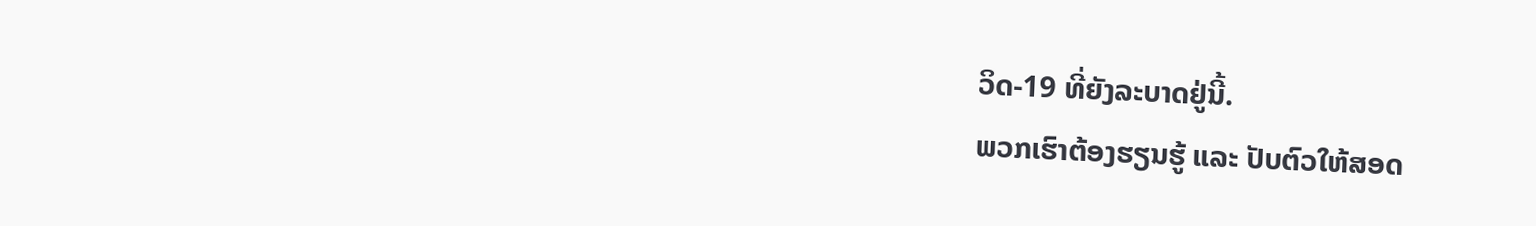ວິດ-19 ທີ່ຍັງລະບາດຢູ່ນີ້.
ພວກເຮົາຕ້ອງຮຽນຮູ້ ແລະ ປັບຕົວໃຫ້ສອດ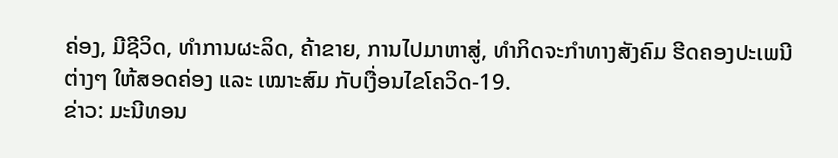ຄ່ອງ, ມີຊີວິດ, ທຳການຜະລິດ, ຄ້າຂາຍ, ການໄປມາຫາສູ່, ທຳກິດຈະກຳທາງສັງຄົມ ຮີດຄອງປະເພນີຕ່າງໆ ໃຫ້ສອດຄ່ອງ ແລະ ເໝາະສົມ ກັບເງື່ອນໄຂໂຄວິດ-19.
ຂ່າວ: ມະນີທອນ